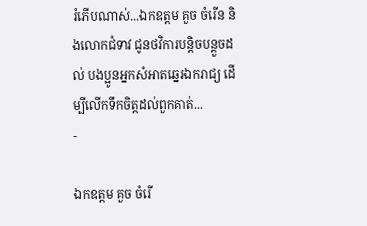រំភើបណាស់...ឯកឧត្តម គួច ចំរើន និងលោកជំទាវ ជូនថវិការបន្តិចបន្តួចដល់ បងប្អូនអ្នកសំអាតឆ្នេរឯករាជ្យ ដើម្បីលើកទឹកចិត្តដល់ពួកគាត់...
-

ឯកឧត្តម គួច ចំរើ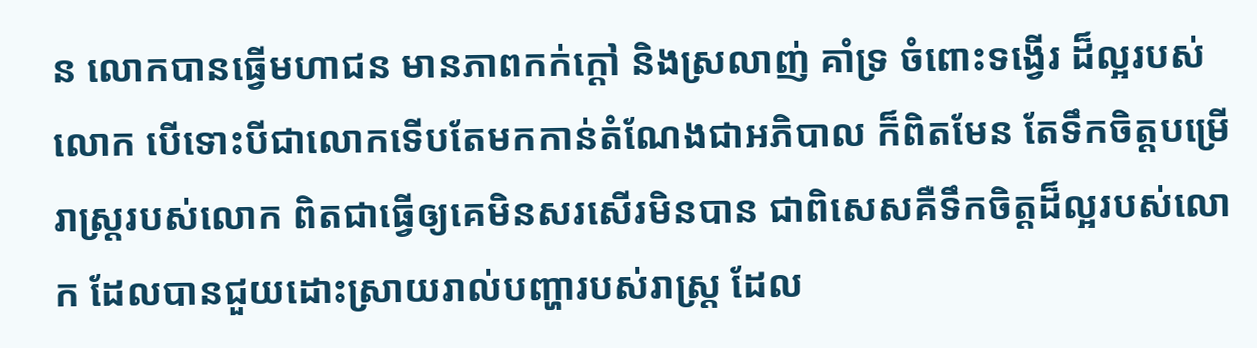ន លោកបានធ្វើមហាជន មានភាពកក់ក្តៅ និងស្រលាញ់ គាំទ្រ ចំពោះទង្វើរ ដ៏ល្អរបស់លោក បើទោះបីជាលោកទើបតែមកកាន់តំណែងជាអភិបាល ក៏ពិតមែន តែទឹកចិត្តបម្រើរាស្រ្តរបស់លោក ពិតជាធ្វើឲ្យគេមិនសរសើរមិនបាន ជាពិសេសគឺទឹកចិត្តដ៏ល្អរបស់លោក ដែលបានជួយដោះស្រាយរាល់បញ្ហារបស់រាស្រ្ត ដែល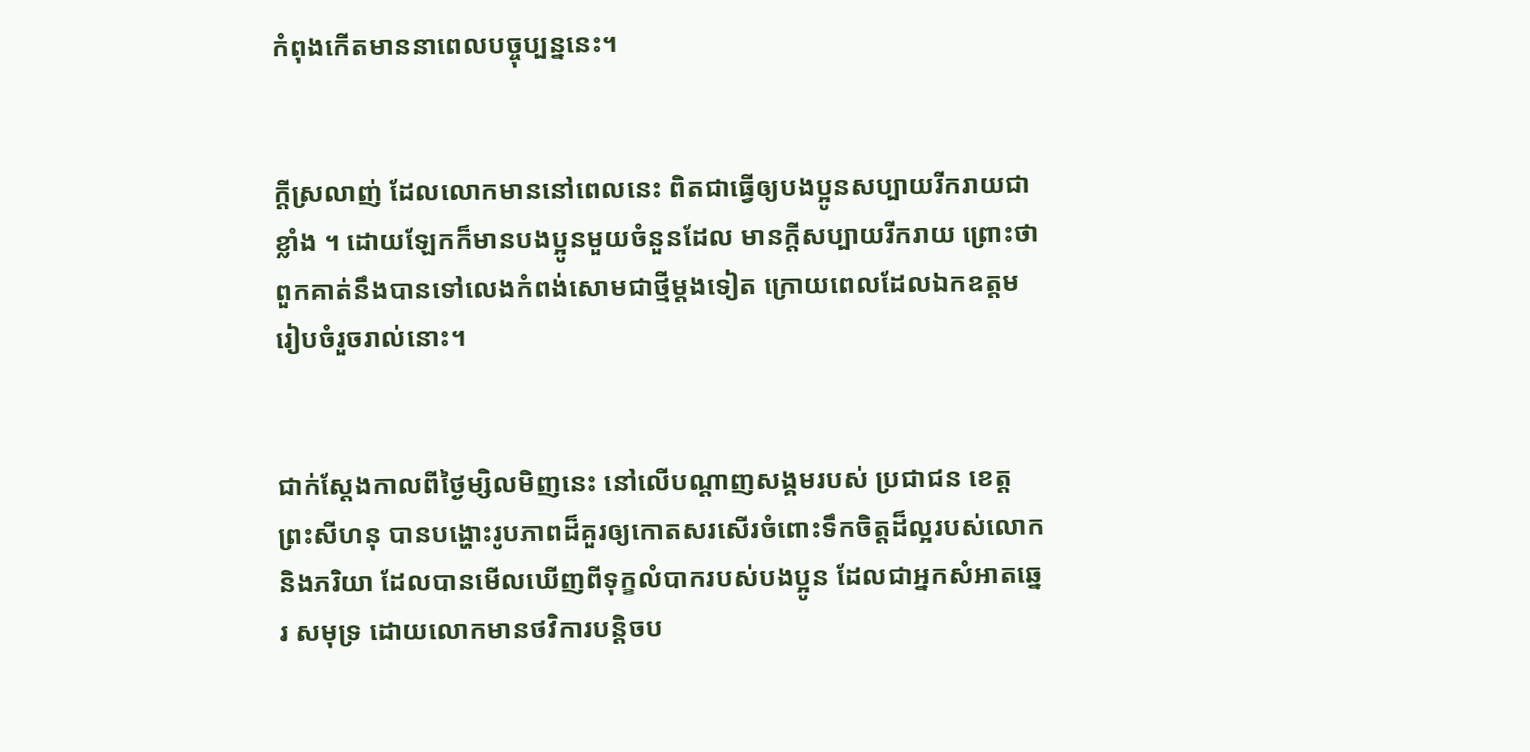កំពុងកើតមាននាពេលបច្ចុប្បន្ននេះ។


ក្តីស្រលាញ់ ដែលលោកមាននៅពេលនេះ ពិតជាធ្វើឲ្យបងប្អូនសប្បាយរីករាយជាខ្លាំង ។ ដោយឡែកក៏មានបងប្អូនមួយចំនួនដែល មានក្តីសប្បាយរីករាយ ព្រោះថាពួកគាត់នឹងបានទៅលេងកំពង់សោមជាថ្មីម្តងទៀត ក្រោយពេលដែលឯកឧត្តម រៀបចំរួចរាល់នោះ។


ជាក់ស្តែងកាលពីថ្ងៃម្សិលមិញនេះ នៅលើបណ្តាញសង្គមរបស់ ប្រជាជន ខេត្តព្រះសីហនុ បានបង្ហោះរូបភាពដ៏គួរឲ្យកោតសរសើរចំពោះទឹកចិត្តដ៏ល្អរបស់លោកនិងភរិយា ដែលបានមើលឃើញពីទុក្ខលំបាករបស់បងប្អូន ដែលជាអ្នកសំអាតឆ្នេរ សមុទ្រ ដោយលោកមានថវិការបន្តិចប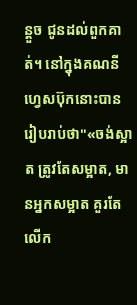ន្តួច ជូនដល់ពួកគាត់។ នៅក្នុងគណនីហ្វេសប៊ុកនោះបានរៀបរាប់ថា"«ចង់ស្អាត ត្រូវតែសម្អាត, មានអ្នកសម្អាត គួរតែលើក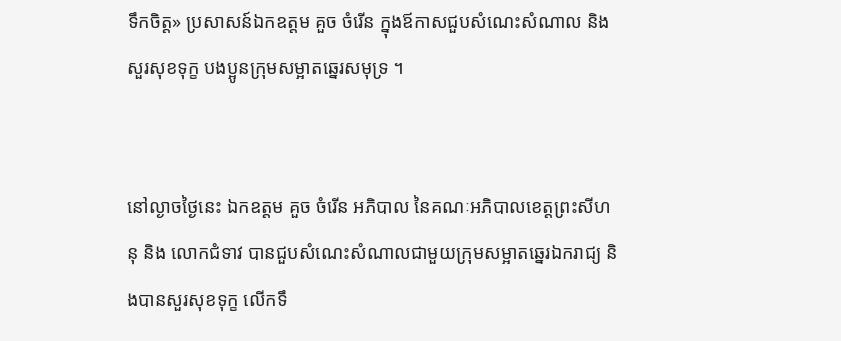ទឹកចិត្ត» ប្រសាសន៍ឯកឧត្តម គួច ចំរើន ក្នុងឪកាសជួបសំណេះសំណាល និងសួរសុខទុក្ខ បងប្អូនក្រុមសម្អាតឆ្នេរសមុទ្រ ។


នៅល្ងាចថ្ងៃនេះ ឯកឧត្តម គួច ចំរើន អភិបាល នៃគណៈអភិបាលខេត្តព្រះសីហនុ និង លោកជំទាវ បានជួបសំណេះសំណាលជាមួយក្រុមសម្អាតឆ្នេរឯករាជ្យ និងបានសួរសុខទុក្ខ លើកទឹ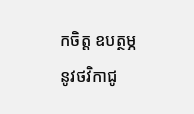កចិត្ត ឧបត្ថម្ភនូវថវិកាជូ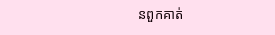នពួកគាត់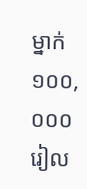ម្នាក់ ១០០,០០០ រៀល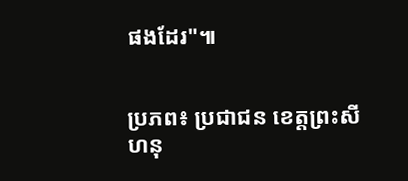ផងដែរ"៕


ប្រភព៖ ប្រជាជន ខេត្តព្រះសីហនុ